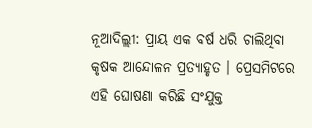ନୂଆଦିଲ୍ଲୀ: ପ୍ରାୟ ଏକ ବର୍ଷ ଧରି ଚାଲିଥିବା କୃଷକ ଆନ୍ଦୋଳନ ପ୍ରତ୍ୟାହୃତ । ପ୍ରେସମିଟରେ ଏହି ଘୋଷଣା କରିଛି ସଂଯୁକ୍ତ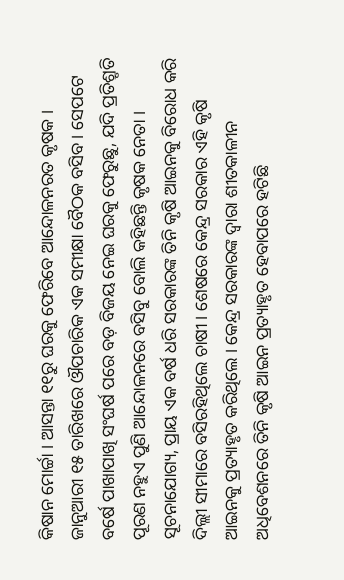କିଷାନ ମୋର୍ଚ୍ଚା । ଆସନ୍ତା ୧୧ରୁ ଘରକୁ ଫେରିବେ ଆନ୍ଦୋଳନରତ କୃଷକ । ଜାନୁଆରୀ ୧୫ ତାରିଖରେ ଔପଚାରିକ ଏକ ସମୀକ୍ଷା ବୈଠକ ବସିବ । ସେପଟେ ବର୍ଷେ ପାଖାପାଖି ସଂଘର୍ଷ ପରେ ବଡ଼ ବିଜୟ ନେଇ ଘରକୁ ଫେରୁଛୁ, ଯଦି ପ୍ରତିଶ୍ରୃତି ପୂରଣ ନହୁଏ ପୁଣି ଆନ୍ଦୋଳନରେ ବସିବୁ ବୋଲି କହିଛନ୍ତି କୃଷକ ନେତା ।
ସୂଚନାଯୋଗ୍ୟ, ପ୍ରାୟ ଏକ ବର୍ଷ ଧରି ସରକାରଙ୍କ ତିନି କୃଷି ଆଇନକୁ ବିରୋଧ କରି ଦିଲ୍ଲୀ ସୀମାରେ ବସିରହିଥିଲେ ଚାଷୀ । ଶେଷରେ କେନ୍ଦ୍ର ସରକାର ଏହି କୃଷି ଆଇନକୁ ପ୍ରତ୍ୟାହୃତ କରିଥିଲେ । କେନ୍ଦ୍ର ସରକାରଙ୍କ ଦ୍ୱାରା ଶୀତକାଳୀନ ଅଧିବେଶନରେ ତିନି କୃଷି ଆଇନ ପ୍ରତ୍ୟାହୃତ ହେବାପରେ ହଟିଛି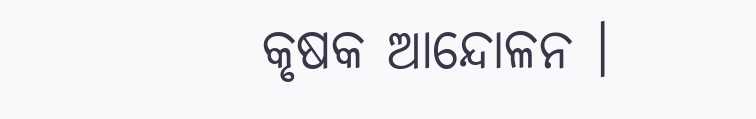କୃଷକ ଆନ୍ଦୋଳନ ।